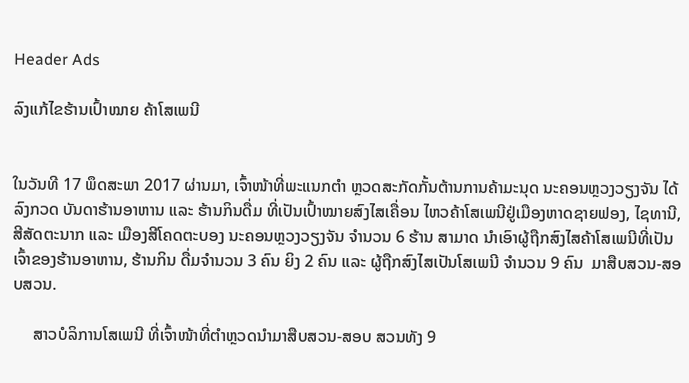Header Ads

ລົງແກ້ໄຂຮ້ານເປົ້າໝາຍ ຄ້າໂສເພນີ


ໃນວັນທີ 17 ພຶດສະພາ 2017 ຜ່ານມາ, ເຈົ້າໜ້າທີ່ພະແນກຕໍາ ຫຼວດສະກັດກັ້ນຕ້ານການຄ້າມະນຸດ ນະຄອນຫຼວງວຽງຈັນ ໄດ້ລົງກວດ ບັນດາຮ້ານອາຫານ ແລະ ຮ້ານກິນດື່ມ ທີ່ເປັນເປົ້າໝາຍສົງໄສເຄື່ອນ ໄຫວຄ້າໂສເພນີຢູ່ເມືອງຫາດຊາຍຟອງ, ໄຊທານີ, ສີສັດຕະນາກ ແລະ ເມືອງສີໂຄດຕະບອງ ນະຄອນຫຼວງວຽງຈັນ ຈໍານວນ 6 ຮ້ານ ສາມາດ ນໍາເອົາຜູ້ຖືກສົງໄສຄ້າໂສເພນີທີ່ເປັນເຈົ້າຂອງຮ້ານອາຫານ, ຮ້ານກິນ ດື່ມຈໍານວນ 3 ຄົນ ຍິງ 2 ຄົນ ແລະ ຜູ້ຖືກສົງໄສເປັນໂສເພນີ ຈໍານວນ 9 ຄົນ  ມາສືບສວນ-ສອບສວນ.

     ສາວບໍລິການໂສເພນີ ທີ່ເຈົ້າໜ້າທີ່ຕໍາຫຼວດນໍາມາສືບສວນ-ສອບ ສວນທັງ 9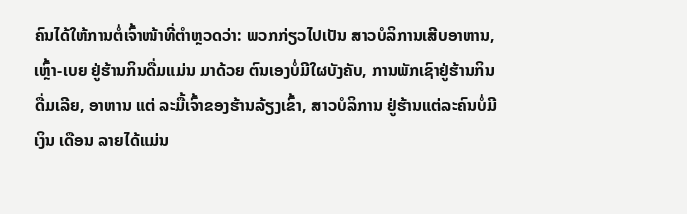ຄົນໄດ້ໃຫ້ການຕໍ່ເຈົ້າໜ້າທີ່ຕໍາຫຼວດວ່າ: ພວກກ່ຽວໄປເປັນ ສາວບໍລິການເສີບອາຫານ, ເຫຼົ້າ-ເບຍ ຢູ່ຮ້ານກິນດື່ມແມ່ນ ມາດ້ວຍ ຕົນເອງບໍ່ມີໃຜບັງຄັບ, ການພັກເຊົາຢູ່ຮ້ານກິນດື່ມເລີຍ, ອາຫານ ແຕ່ ລະມື້ເຈົ້າຂອງຮ້ານລ້ຽງເຂົ້າ, ສາວບໍລິການ ຢູ່ຮ້ານແຕ່ລະຄົນບໍ່ມີເງິນ ເດືອນ ລາຍໄດ້ແມ່ນ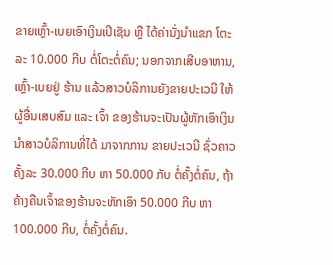ຂາຍເຫຼົ້າ-ເບຍເອົາເງິນເປີເຊັນ ຫຼື ໄດ້ຄ່ານັ່ງນໍາແຂກ ໂຕະລະ 10.000 ກີບ ຕໍ່ໂຕະຕໍ່ຄົນ; ນອກຈາກເສີບອາຫານ, ເຫຼົ້າ-ເບຍຢູ່ ຮ້ານ ແລ້ວສາວບໍລິການຍັງຂາຍປະເວນີ ໃຫ້ຜູ້ອື່ນເສບສົມ ແລະ ເຈົ້າ ຂອງຮ້ານຈະເປັນຜູ້ຫັກເອົາເງິນນໍາສາວບໍລິການທີ່ໄດ້ ມາຈາກການ ຂາຍປະເວນີ ຊົ່ວຄາວຄັ້ງລະ 30.000 ກີບ ຫາ 50.000 ກັບ ຕໍ່ຄັ້ງຕໍ່ຄົນ, ຖ້າຄ້າງຄືນເຈົ້າຂອງຮ້ານຈະຫັກເອົາ 50.000 ກີບ ຫາ 100.000 ກີບ, ຕໍ່ຄັ້ງຕໍ່ຄົນ.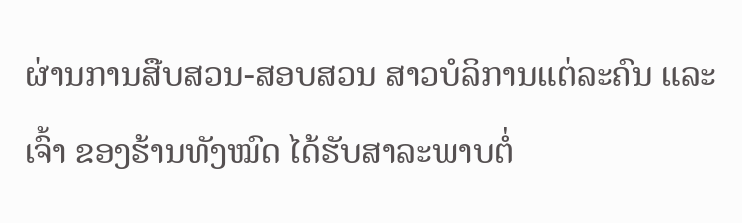ຜ່ານການສືບສວນ-ສອບສວນ ສາວບໍລິການແຕ່ລະຄົນ ແລະ ເຈົ້າ ຂອງຮ້ານທັງໝົດ ໄດ້ຮັບສາລະພາບຕໍ່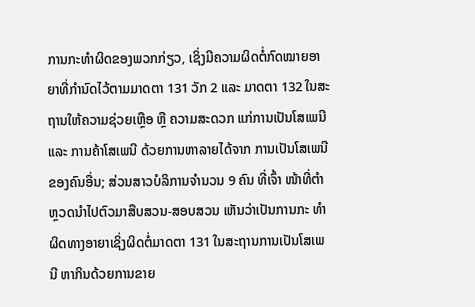ການກະທໍາຜິດຂອງພວກກ່ຽວ, ເຊິ່ງມີຄວາມຜິດຕໍ່ກົດໝາຍອາຍາທີ່ກໍານົດໄວ້ຕາມມາດຕາ 131 ວັກ 2 ແລະ ມາດຕາ 132 ໃນສະຖານໃຫ້ຄວາມຊ່ວຍເຫຼືອ ຫຼື ຄວາມສະດວກ ແກ່ການເປັນໂສເພນີ ແລະ ການຄ້າໂສເພນີ ດ້ວຍການຫາລາຍໄດ້ຈາກ ການເປັນໂສເພນີຂອງຄົນອື່ນ; ສ່ວນສາວບໍລິການຈໍານວນ 9 ຄົນ ທີ່ເຈົ້າ ໜ້າທີ່ຕໍາຫຼວດນຳໄປຕົວມາສືບສວນ-ສອບສວນ ເຫັນວ່າເປັນການກະ ທໍາຜິດທາງອາຍາເຊິ່ງຜິດຕໍ່ມາດຕາ 131 ໃນສະຖານການເປັນໂສເພນີ ຫາກິນດ້ວຍການຂາຍ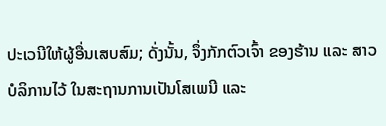ປະເວນີໃຫ້ຜູ້ອື່ນເສບສົມ; ດັ່ງນັ້ນ, ຈຶ່ງກັກຕົວເຈົ້າ ຂອງຮ້ານ ແລະ ສາວບໍລິການໄວ້ ໃນສະຖານການເປັນໂສເພນີ ແລະ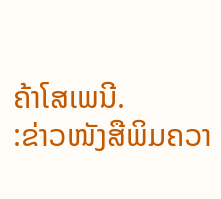ຄ້າໂສເພນີ.
:ຂ່າວໜັງສືພິມຄວາ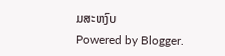ມສະຫງົບ
Powered by Blogger.